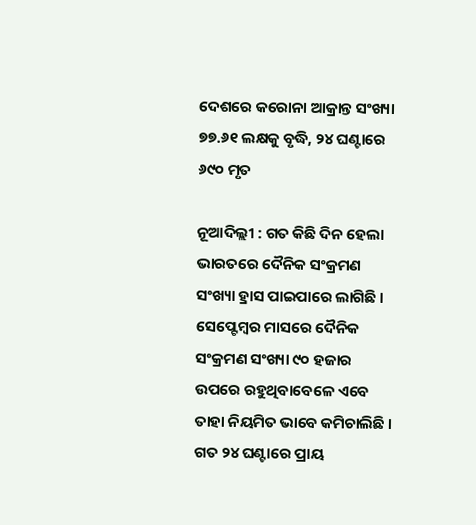ଦେଶରେ କରୋନା ଆକ୍ରାନ୍ତ ସଂଖ୍ୟା ୭୭.୬୧ ଲକ୍ଷକୁ ବୃଦ୍ଧି, ୨୪ ଘଣ୍ଟାରେ ୬୯୦ ମୃତ

ନୂଆଦିଲ୍ଲୀ : ଗତ କିଛି ଦିନ ହେଲା ଭାରତରେ ଦୈନିକ ସଂକ୍ରମଣ ସଂଖ୍ୟା ହ୍ରାସ ପାଇପାରେ ଲାଗିଛି । ସେପ୍ଟେମ୍ବର ମାସରେ ଦୈନିକ ସଂକ୍ରମଣ ସଂଖ୍ୟା ୯୦ ହଜାର ଉପରେ ରହୁଥିବାବେଳେ ଏବେ ତାହା ନିୟମିତ ଭାବେ କମିଚାଲିଛି । ଗତ ୨୪ ଘଣ୍ଟାରେ ପ୍ରାୟ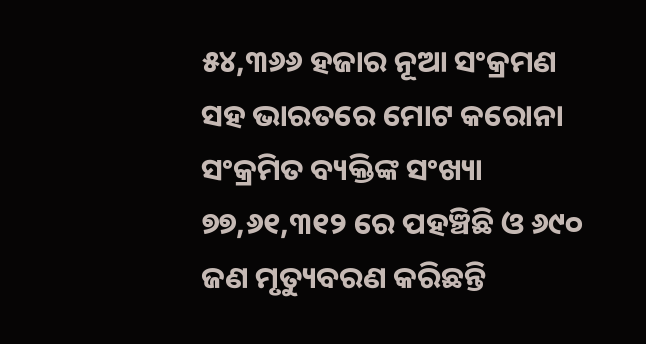୫୪,୩୬୬ ହଜାର ନୂଆ ସଂକ୍ରମଣ ସହ ଭାରତରେ ମୋଟ କରୋନା ସଂକ୍ରମିତ ବ୍ୟକ୍ତିଙ୍କ ସଂଖ୍ୟା ୭୭,୬୧,୩୧୨ ରେ ପହଞ୍ଚିଛି ଓ ୬୯୦ ଜଣ ମୃତ୍ୟୁବରଣ କରିଛନ୍ତି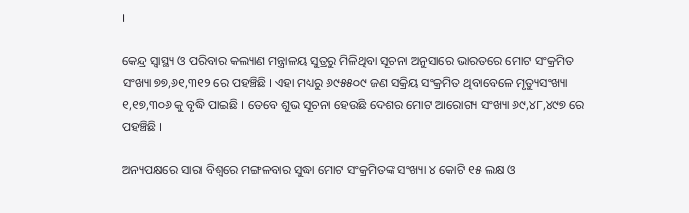।

କେନ୍ଦ୍ର ସ୍ୱାସ୍ଥ୍ୟ ଓ ପରିବାର କଲ୍ୟାଣ ମନ୍ତ୍ରାଳୟ ସୁତ୍ରରୁ ମିଳିଥିବା ସୂଚନା ଅନୁସାରେ ଭାରତରେ ମୋଟ ସଂକ୍ରମିତ ସଂଖ୍ୟା ୭୭,୬୧,୩୧୨ ରେ ପହଞ୍ଚିଛି । ଏହା ମଧ୍ୟରୁ ୬୯୫୫୦୯ ଜଣ ସକ୍ରିୟ ସଂକ୍ରମିତ ଥିବାବେଳେ ମୃତ୍ୟୁସଂଖ୍ୟା ୧,୧୭,୩୦୬ କୁ ବୃଦ୍ଧି ପାଇଛି । ତେବେ ଶୁଭ ସୂଚନା ହେଉଛି ଦେଶର ମୋଟ ଆରୋଗ୍ୟ ସଂଖ୍ୟା ୬୯,୪୮,୪୯୭ ରେ ପହଞ୍ଚିଛି ।

ଅନ୍ୟପକ୍ଷରେ ସାରା ବିଶ୍ୱରେ ମଙ୍ଗଳବାର ସୁଦ୍ଧା ମୋଟ ସଂକ୍ରମିତଙ୍କ ସଂଖ୍ୟା ୪ କୋଟି ୧୫ ଲକ୍ଷ ଓ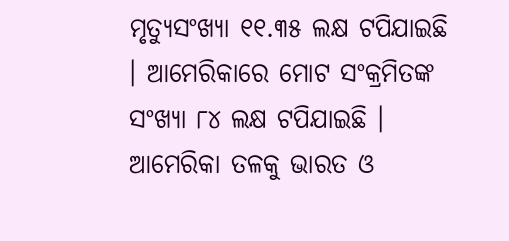ମୃତ୍ୟୁସଂଖ୍ୟା ୧୧.୩୫ ଲକ୍ଷ ଟପିଯାଇଛି । ଆମେରିକାରେ ମୋଟ ସଂକ୍ରମିତଙ୍କ ସଂଖ୍ୟା ୮୪ ଲକ୍ଷ ଟପିଯାଇଛି । ଆମେରିକା ତଳକୁ ଭାରତ ଓ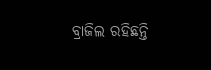ବ୍ରାଜିଲ ରହିଛନ୍ତି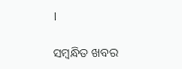।

ସମ୍ବନ୍ଧିତ ଖବର